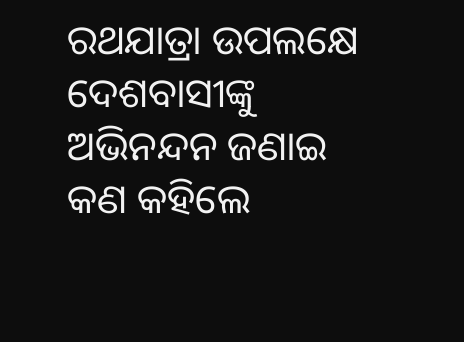ରଥଯାତ୍ରା ଉପଲକ୍ଷେ ଦେଶବାସୀଙ୍କୁ ଅଭିନନ୍ଦନ ଜଣାଇ କଣ କହିଲେ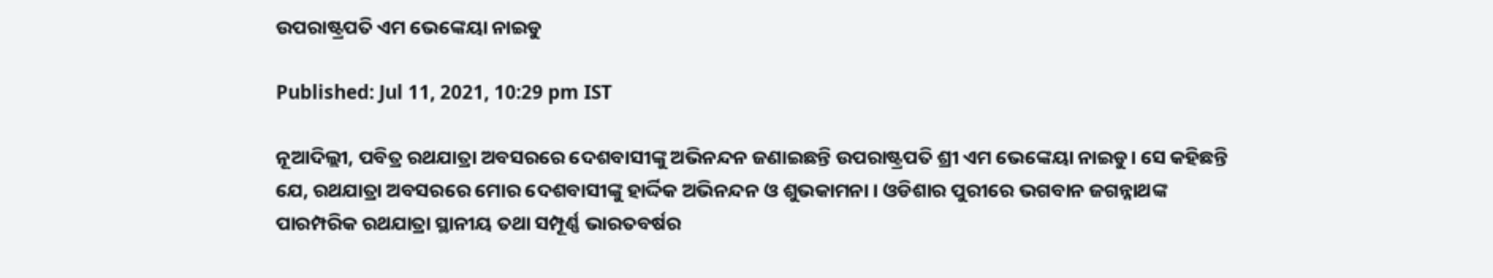ଉପରାଷ୍ଟ୍ରପତି ଏମ ଭେଙ୍କେୟା ନାଇଡୁ

Published: Jul 11, 2021, 10:29 pm IST

ନୂଆଦିଲ୍ଲୀ, ପବିତ୍ର ରଥଯାତ୍ରା ଅବସରରେ ଦେଶବାସୀଙ୍କୁ ଅଭିନନ୍ଦନ ଜଣାଇଛନ୍ତି ଉପରାଷ୍ଟ୍ରପତି ଶ୍ରୀ ଏମ ଭେଙ୍କେୟା ନାଇଡୁ। ସେ କହିଛନ୍ତି ଯେ, ରଥଯାତ୍ରା ଅବସରରେ ମୋର ଦେଶବାସୀଙ୍କୁ ହାର୍ଦ୍ଦିକ ଅଭିନନ୍ଦନ ଓ ଶୁଭକାମନା । ଓଡିଶାର ପୁରୀରେ ଭଗବାନ ଜଗନ୍ନାଥଙ୍କ ପାରମ୍ପରିକ ରଥଯାତ୍ରା ସ୍ଥାନୀୟ ତଥା ସମ୍ପୂର୍ଣ୍ଣ ଭାରତବର୍ଷର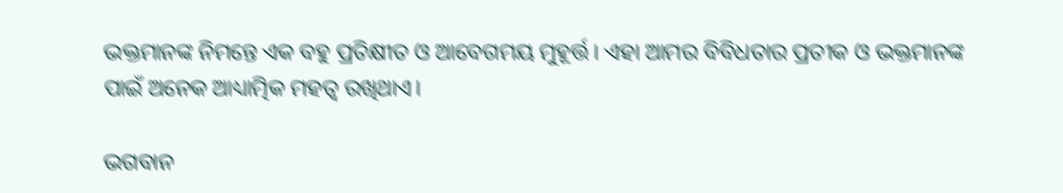ଭକ୍ତମାନଙ୍କ ନିମନ୍ତେ ଏକ ବହୁ ପ୍ରତିକ୍ଷୀତ ଓ ଆବେଗମୟ ମୁହୂର୍ତ୍ତ। ଏହା ଆମର ବିବିଧତାର ପ୍ରତୀକ ଓ ଭକ୍ତମାନଙ୍କ ପାଇଁ ଅନେକ ଆଧ୍ୟାତ୍ମିକ ମହତ୍ୱ ରଖିଥାଏ।

ଭଗବାନ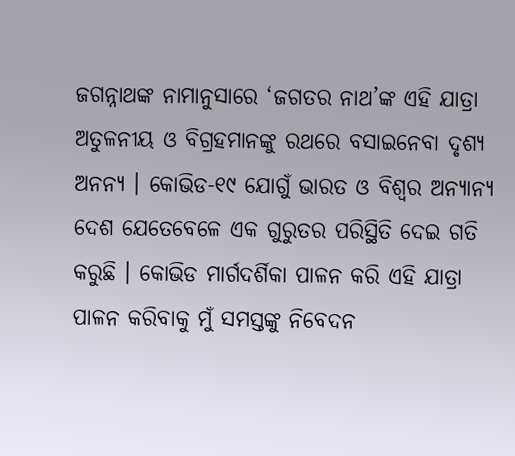ଜଗନ୍ନାଥଙ୍କ ନାମାନୁସାରେ ‘ଜଗତର ନାଥ’ଙ୍କ ଏହି ଯାତ୍ରା ଅତୁଳନୀୟ ଓ ବିଗ୍ରହମାନଙ୍କୁ ରଥରେ ବସାଇନେବା ଦୃଶ୍ୟ ଅନନ୍ୟ । କୋଭିଡ-୧୯ ଯୋଗୁଁ ଭାରତ ଓ ବିଶ୍ୱର ଅନ୍ୟାନ୍ୟ ଦେଶ ଯେତେବେଳେ ଏକ ଗୁରୁତର ପରିସ୍ଥିତି ଦେଇ ଗତି କରୁଛି । କୋଭିଡ ମାର୍ଗଦର୍ଶିକା ପାଳନ କରି ଏହି ଯାତ୍ରା ପାଳନ କରିବାକୁ ମୁଁ ସମସ୍ତଙ୍କୁ ନିବେଦନ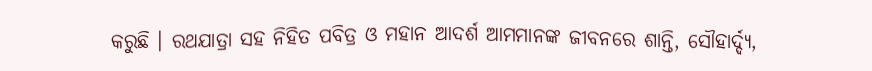କରୁଛି । ରଥଯାତ୍ରା ସହ ନିହିତ ପବିତ୍ର ଓ ମହାନ ଆଦର୍ଶ ଆମମାନଙ୍କ ଜୀବନରେ ଶାନ୍ତି, ସୌହାର୍ଦ୍ଦ୍ୟ,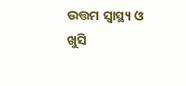ଉତ୍ତମ ସ୍ୱାସ୍ଥ୍ୟ ଓ ଖୁସି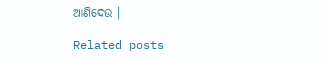ଆଣିଦେଉ ।

Related posts